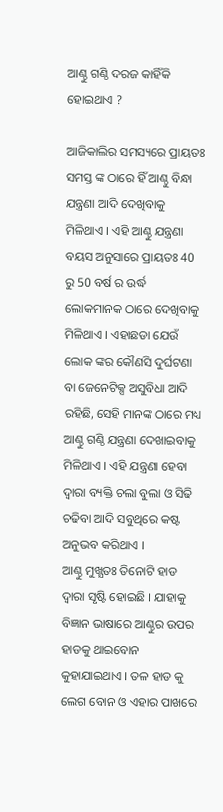ଆଣ୍ଠୁ ଗଣ୍ଠି ଦରଜ କାହିଁକି ହୋଇଥାଏ ?

ଆଜିକାଲିର ସମସ୍ୟରେ ପ୍ରାୟତଃ ସମସ୍ତ ଙ୍କ ଠାରେ ହିଁ ଆଣ୍ଠୁ ବିନ୍ଧା ଯନ୍ତ୍ରଣା ଆଦି ଦେଖିବାକୁ ମିଳିଥାଏ । ଏହି ଆଣ୍ଠୁ ଯନ୍ତ୍ରଣା ବୟସ ଅନୁସାରେ ପ୍ରାୟତଃ 40 ରୁ 50 ବର୍ଷ ର ଉର୍ଦ୍ଧ ଲୋକମାନକ ଠାରେ ଦେଖିବାକୁ ମିଳିଥାଏ । ଏହାଛଡା ଯେଉଁ ଲୋକ ଙ୍କର କୌଣସି ଦୁର୍ଘଟଣା ବା ଜେନେଟିକ୍ସ ଅସୁବିଧା ଆଦି ରହିଛି, ସେହି ମାନଙ୍କ ଠାରେ ମଧ୍ୟ ଆଣ୍ଠୁ ଗଣ୍ଠି ଯନ୍ତ୍ରଣା ଦେଖାଇବାକୁ ମିଳିଥାଏ । ଏହି ଯନ୍ତ୍ରଣା ହେବା ଦ୍ଵାରା ବ୍ୟକ୍ତି ଚଲା ବୁଲା ଓ ସିଢି ଚଢିବା ଆଦି ସବୁଥିରେ କଷ୍ଟ ଅନୁଭବ କରିଥାଏ ।
ଆଣ୍ଠୁ ମୁଖ୍ଯତଃ ତିନୋଟି ହାଡ ଦ୍ଵାରା ସୃଷ୍ଟି ହୋଇଛି । ଯାହାକୁ ବିଜ୍ଞାନ ଭାଷାରେ ଆଣ୍ଠୁର ଉପର ହାଡକୁ ଥାଇବୋନ କୁହାଯାଇଥାଏ । ତଳ ହାଡ କୁ ଲେଗ ବୋନ ଓ ଏହାର ପାଖରେ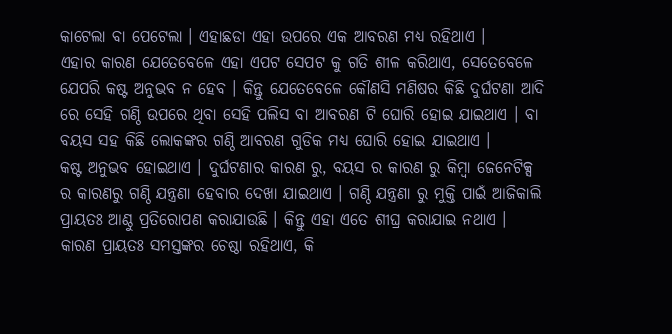କାଟେଲା ବା ପେଟେଲା । ଏହାଛଡା ଏହା ଉପରେ ଏକ ଆବରଣ ମଧ୍ୟ ରହିଥାଏ ।
ଏହାର କାରଣ ଯେତେବେଳେ ଏହା ଏପଟ ସେପଟ କୁ ଗତି ଶୀଳ କରିଥାଏ, ସେତେବେଳେ ଯେପରି କଷ୍ଟ ଅନୁଭବ ନ ହେବ । କିନ୍ତୁ ଯେତେବେଳେ କୌଣସି ମଣିଷର କିଛି ଦୁର୍ଘଟଣା ଆଦି ରେ ସେହି ଗଣ୍ଠି ଉପରେ ଥିବା ସେହି ପଲିସ ବା ଆବରଣ ଟି ଘୋରି ହୋଇ ଯାଇଥାଏ । ବା ବୟସ ସହ କିଛି ଲୋକଙ୍କର ଗଣ୍ଠି ଆବରଣ ଗୁଡିକ ମଧ୍ୟ ଘୋରି ହୋଇ ଯାଇଥାଏ ।
କଷ୍ଟ ଅନୁଭବ ହୋଇଥାଏ । ଦୁର୍ଘଟଣାର କାରଣ ରୁ, ବୟସ ର କାରଣ ରୁ କିମ୍ବା ଜେନେଟିକ୍ସ ର କାରଣରୁ ଗଣ୍ଠି ଯନ୍ତ୍ରଣା ହେବାର ଦେଖା ଯାଇଥାଏ । ଗଣ୍ଠି ଯନ୍ତ୍ରଣା ରୁ ମୁକ୍ତି ପାଇଁ ଆଜିକାଲି ପ୍ରାୟତଃ ଆଣ୍ଠୁ ପ୍ରତିରୋପଣ କରାଯାଉଛି । କିନ୍ତୁ ଏହା ଏତେ ଶୀଘ୍ର କରାଯାଇ ନଥାଏ । କାରଣ ପ୍ରାୟତଃ ସମସ୍ତଙ୍କର ଚେଷ୍ଠା ରହିଥାଏ, କି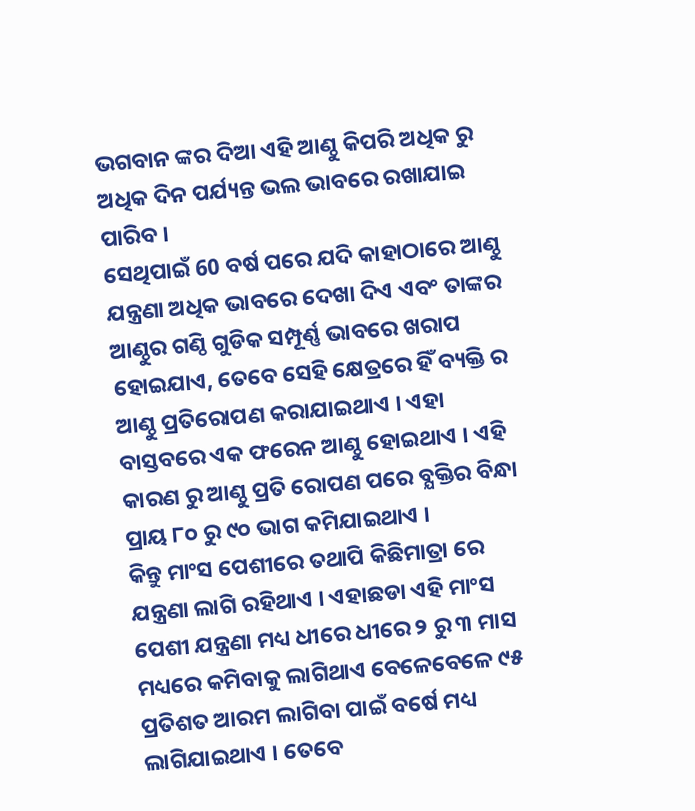ଭଗବାନ ଙ୍କର ଦିଆ ଏହି ଆଣ୍ଠୁ କିପରି ଅଧିକ ରୁ ଅଧିକ ଦିନ ପର୍ଯ୍ୟନ୍ତ ଭଲ ଭାବରେ ରଖାଯାଇ ପାରିବ ।
ସେଥିପାଇଁ 60 ବର୍ଷ ପରେ ଯଦି କାହାଠାରେ ଆଣ୍ଠୁ ଯନ୍ତ୍ରଣା ଅଧିକ ଭାବରେ ଦେଖା ଦିଏ ଏବଂ ତାଙ୍କର ଆଣ୍ଠୁର ଗଣ୍ଠି ଗୁଡିକ ସମ୍ପୂର୍ଣ୍ଣ ଭାବରେ ଖରାପ ହୋଇଯାଏ, ତେବେ ସେହି କ୍ଷେତ୍ରରେ ହିଁ ବ୍ୟକ୍ତି ର ଆଣ୍ଠୁ ପ୍ରତିରୋପଣ କରାଯାଇଥାଏ । ଏହା ବାସ୍ତବରେ ଏକ ଫରେନ ଆଣ୍ଠୁ ହୋଇଥାଏ । ଏହି କାରଣ ରୁ ଆଣ୍ଠୁ ପ୍ରତି ରୋପଣ ପରେ ବ୍ଯକ୍ତିର ବିନ୍ଧା ପ୍ରାୟ ୮୦ ରୁ ୯୦ ଭାଗ କମିଯାଇଥାଏ ।
କିନ୍ତୁ ମାଂସ ପେଶୀରେ ତଥାପି କିଛିମାତ୍ରା ରେ ଯନ୍ତ୍ରଣା ଲାଗି ରହିଥାଏ । ଏହାଛଡା ଏହି ମାଂସ ପେଶୀ ଯନ୍ତ୍ରଣା ମଧ୍ୟ ଧୀରେ ଧୀରେ ୨ ରୁ ୩ ମାସ ମଧ୍ୟରେ କମିବାକୁ ଲାଗିଥାଏ ବେଳେବେଳେ ୯୫ ପ୍ରତିଶତ ଆରମ ଲାଗିବା ପାଇଁ ବର୍ଷେ ମଧ୍ୟ ଲାଗିଯାଇଥାଏ । ତେବେ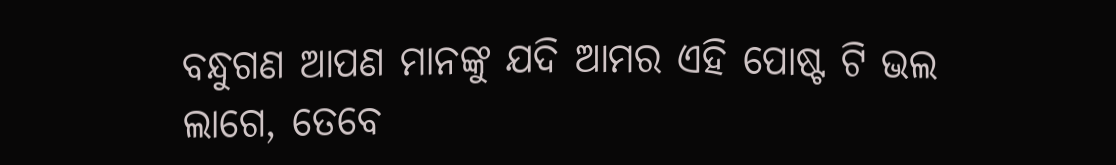ବନ୍ଧୁଗଣ ଆପଣ ମାନଙ୍କୁ ଯଦି ଆମର ଏହି ପୋଷ୍ଟ ଟି ଭଲ ଲାଗେ, ତେବେ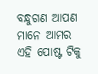ବନ୍ଧୁଗଣ ଆପଣ ମାନେ ଆମର ଏହି ପୋଷ୍ଟ ଟିକୁ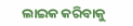ଲାଇକ କରିବାକୁ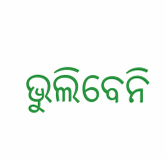ଭୁଲିବେନି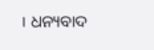। ଧନ୍ୟବାଦ